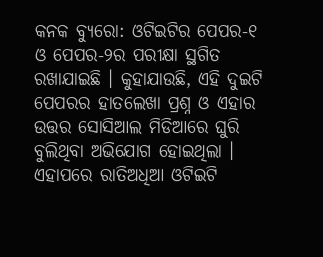କନକ ବ୍ୟୁରୋ: ଓଟିଇଟିର ପେପର-୧ ଓ ପେପର-୨ର ପରୀକ୍ଷା ସ୍ଥଗିତ ରଖାଯାଇଛି । କୁହାଯାଉଛି, ଏହି ଦୁଇଟି ପେପରର ହାତଲେଖା ପ୍ରଶ୍ନ ଓ ଏହାର ଉତ୍ତର ସୋସିଆଲ ମିଡିଆରେ ଘୁରି ବୁଲିଥିବା ଅଭିଯୋଗ ହୋଇଥିଲା । ଏହାପରେ ରାତିଅଧିଆ ଓଟିଇଟି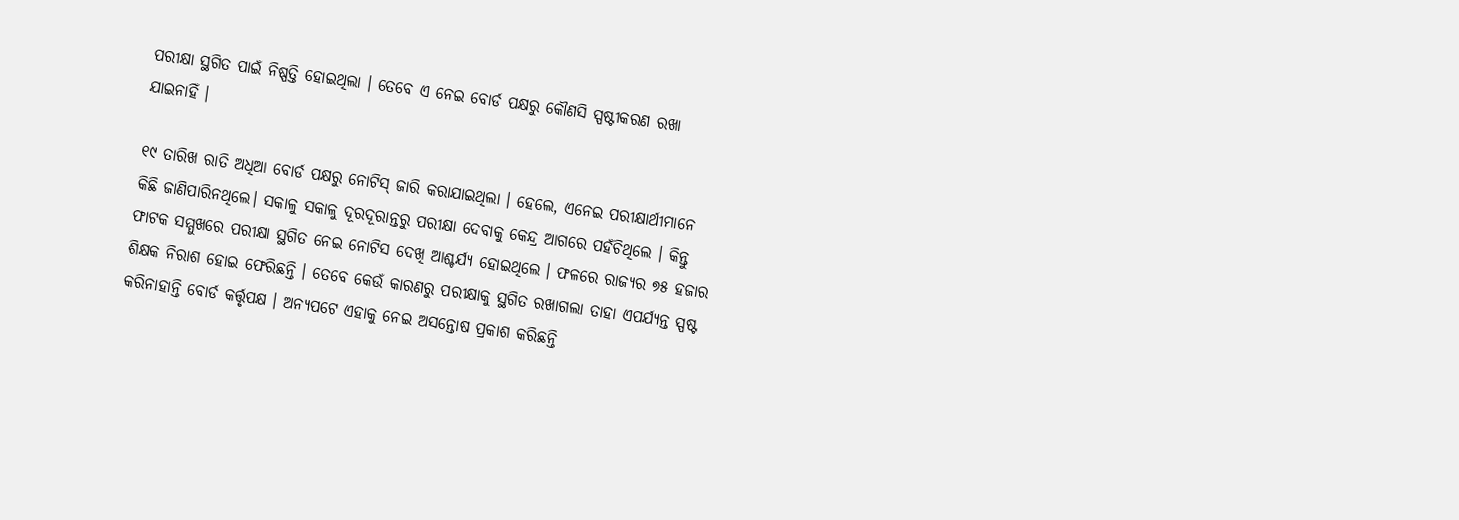ପରୀକ୍ଷା ସ୍ଥଗିତ ପାଇଁ ନିଷ୍ପତ୍ତି ହୋଇଥିଲା । ତେବେ ଏ ନେଇ ବୋର୍ଡ ପକ୍ଷରୁ କୌଣସି ସ୍ପଷ୍ଟୀକରଣ ରଖା ଯାଇନାହିଁ ।

୧୯ ତାରିଖ ରାତି ଅଧିଆ ବୋର୍ଡ ପକ୍ଷରୁ ନୋଟିସ୍ ଜାରି କରାଯାଇଥିଲା । ହେଲେ, ଏନେଇ ପରୀକ୍ଷାର୍ଥୀମାନେ କିଛି ଜାଣିପାରିନଥିଲେ। ସକାଳୁ ସକାଳୁ ଦୂରଦୂରାନ୍ତରୁ ପରୀକ୍ଷା ଦେବାକୁ କେନ୍ଦ୍ର ଆଗରେ ପହଁଚିଥିଲେ । କିନ୍ତୁ ଫାଟକ ସମ୍ମୁଖରେ ପରୀକ୍ଷା ସ୍ଥଗିତ ନେଇ ନୋଟିସ ଦେଖି ଆଶ୍ଚର୍ଯ୍ୟ ହୋଇଥିଲେ । ଫଳରେ ରାଜ୍ୟର ୭୫ ହଜାର ଶିକ୍ଷକ ନିରାଶ ହୋଇ ଫେରିଛନ୍ତି । ତେବେ କେଉଁ କାରଣରୁ ପରୀକ୍ଷାକୁ ସ୍ଥଗିତ ରଖାଗଲା ତାହା ଏପର୍ଯ୍ୟନ୍ତ ସ୍ପଷ୍ଟ କରିନାହାନ୍ତି ବୋର୍ଡ କର୍ତ୍ତୃପକ୍ଷ । ଅନ୍ୟପଟେ ଏହାକୁ ନେଇ ଅସନ୍ତୋଷ ପ୍ରକାଶ କରିଛନ୍ତି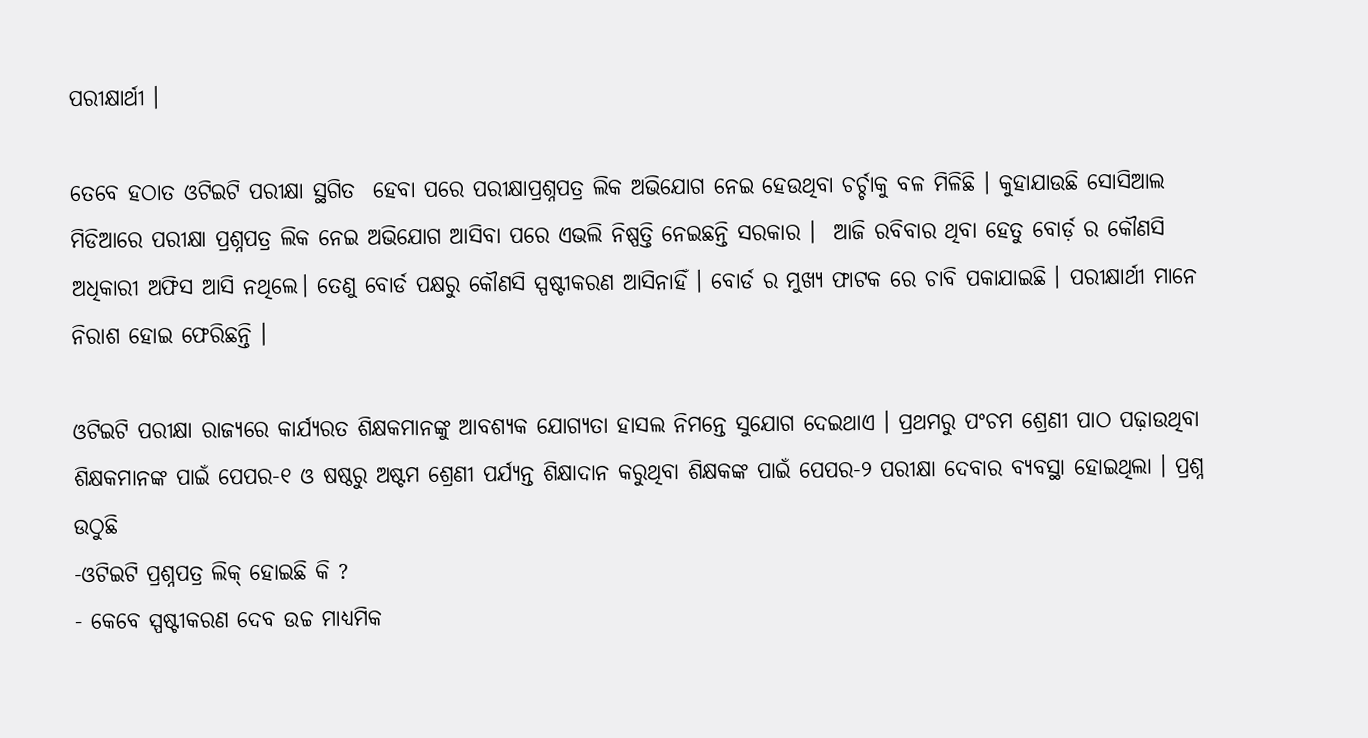ପରୀକ୍ଷାର୍ଥୀ ।

ତେବେ ହଠାତ ଓଟିଇଟି ପରୀକ୍ଷା ସ୍ଥଗିତ  ହେବା ପରେ ପରୀକ୍ଷାପ୍ରଶ୍ନପତ୍ର ଲିକ ଅଭିଯୋଗ ନେଇ ହେଉଥିବା ଚର୍ଚ୍ଚାକୁ ବଳ ମିଳିଛି । କୁହାଯାଉଛି ସୋସିଆଲ ମିଡିଆରେ ପରୀକ୍ଷା ପ୍ରଶ୍ନପତ୍ର ଲିକ ନେଇ ଅଭିଯୋଗ ଆସିବା ପରେ ଏଭଲି ନିଷ୍ପତ୍ତି ନେଇଛନ୍ତି ସରକାର ।  ଆଜି ରବିବାର ଥିବା ହେତୁ ବୋର୍ଡ଼ ର କୌଣସି ଅଧିକାରୀ ଅଫିସ ଆସି ନଥିଲେ। ତେଣୁ ବୋର୍ଡ ପକ୍ଷରୁ କୌଣସି ସ୍ପଷ୍ଟୀକରଣ ଆସିନାହିଁ । ବୋର୍ଡ ର ମୁଖ୍ୟ ଫାଟକ ରେ ଚାବି ପକାଯାଇଛି । ପରୀକ୍ଷାର୍ଥୀ ମାନେ ନିରାଶ ହୋଇ ଫେରିଛନ୍ତି ।

ଓଟିଇଟି ପରୀକ୍ଷା ରାଜ୍ୟରେ କାର୍ଯ୍ୟରତ ଶିକ୍ଷକମାନଙ୍କୁ ଆବଶ୍ୟକ ଯୋଗ୍ୟତା ହାସଲ ନିମନ୍ତେ ସୁଯୋଗ ଦେଇଥାଏ । ପ୍ରଥମରୁ ପଂଚମ ଶ୍ରେଣୀ ପାଠ ପଢ଼ାଉଥିବା ଶିକ୍ଷକମାନଙ୍କ ପାଇଁ ପେପର-୧ ଓ ଷଷ୍ଠରୁ ଅଷ୍ଟମ ଶ୍ରେଣୀ ପର୍ଯ୍ୟନ୍ତ ଶିକ୍ଷାଦାନ କରୁଥିବା ଶିକ୍ଷକଙ୍କ ପାଇଁ ପେପର-୨ ପରୀକ୍ଷା ଦେବାର ବ୍ୟବସ୍ଥା ହୋଇଥିଲା । ପ୍ରଶ୍ନ ଉଠୁଛି
-ଓଟିଇଟି ପ୍ରଶ୍ନପତ୍ର ଲିକ୍ ହୋଇଛି କି ?
- କେବେ ସ୍ପଷ୍ଟୀକରଣ ଦେବ ଉଚ୍ଚ ମାଧ୍ୟମିକ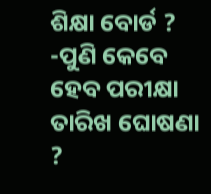ଶିକ୍ଷା ବୋର୍ଡ ?
-ପୁଣି କେବେ ହେବ ପରୀକ୍ଷା ତାରିଖ ଘୋଷଣା ?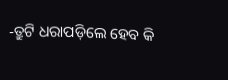-ତ୍ରୁଟି ଧରାପଡ଼ିଲେ ହେବ କି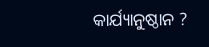କାର୍ଯ୍ୟାନୁଷ୍ଠାନ ?